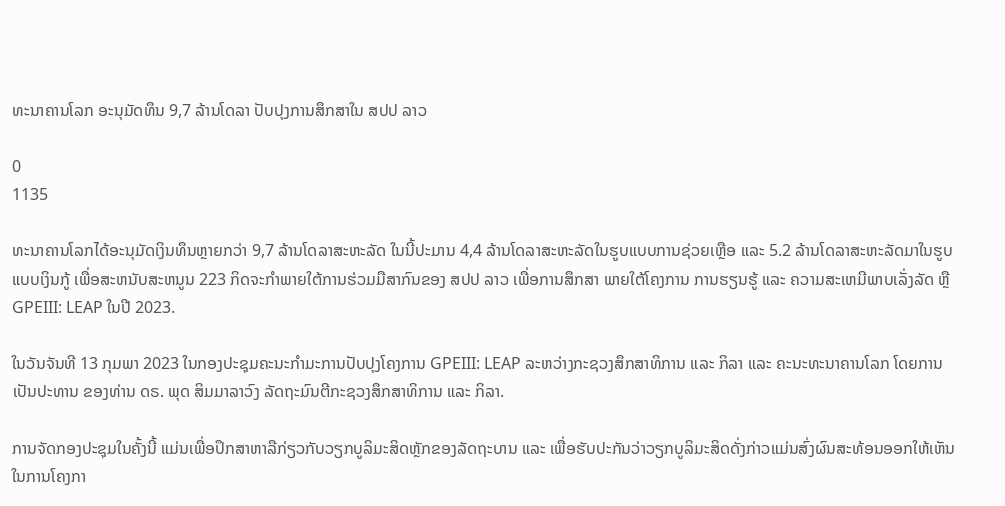ທະນາຄານໂລກ ອະນຸມັດທຶນ 9,7 ລ້ານໂດລາ ປັບປຸງການສຶກສາໃນ ສປປ ລາວ

0
1135

ທະນາຄານໂລກໄດ້ອະນຸມັດເງິນທຶນຫຼາຍກວ່າ 9,7 ລ້ານໂດລາສະຫະລັດ ໃນນີ້ປະມານ 4,4 ລ້ານໂດລາສະຫະລັດໃນຮູບແບບການຊ່ວຍເຫຼືອ ແລະ 5.2 ລ້ານໂດລາສະຫະລັດມາໃນຮູບແບບເງິນກູ້ ເພື່ອສະຫນັບສະຫນູນ 223 ກິດຈະກໍາພາຍໃຕ້ການຮ່ວມມືສາກົນຂອງ ສປປ ລາວ ເພື່ອການສຶກສາ ພາຍໃຕ້ໂຄງການ ການຮຽນຮູ້ ແລະ ຄວາມສະເຫມີພາບເລັ່ງລັດ ຫຼື GPEIII: LEAP ໃນປີ 2023.

ໃນວັນຈັນທີ 13 ກຸມພາ 2023 ໃນກອງປະຊຸມຄະນະກໍາມະການປັບປຸງໂຄງການ GPEIII: LEAP ລະຫວ່າງກະຊວງສຶກສາທິການ ແລະ ກິລາ ແລະ ຄະນະທະນາຄານໂລກ ໂດຍການເປັນປະທານ ຂອງທ່ານ ດຣ. ພຸດ ສິມມາລາວົງ ລັດຖະມົນຕີກະຊວງສຶກສາທິການ ແລະ ກິລາ.

ການຈັດກອງປະຊຸມໃນຄັ້ງນີ້ ແມ່ນເພື່ອປຶກສາຫາລືກ່ຽວກັບວຽກບູລິມະສິດຫຼັກຂອງລັດຖະບານ ແລະ ເພື່ອຮັບປະກັນວ່າວຽກບູລິມະສິດດັ່ງກ່າວແມ່ນສົ່ງຜົນສະທ້ອນອອກໃຫ້ເຫັນໃນການໂຄງກາ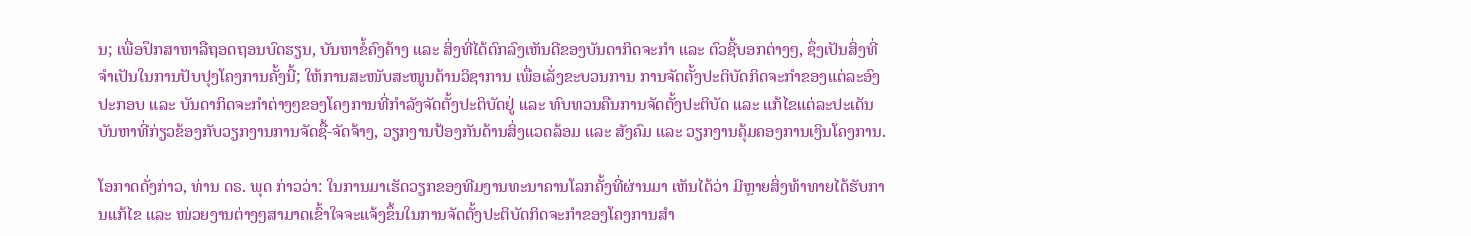ນ; ເພື່ອປຶກສາຫາລືຖອດຖອນບົດຮຽນ, ບັນຫາຂໍ້ຄົງຄ້າງ ແລະ ສິ່ງທີ່ໄດ້ຕົກລົງເຫັນດີຂອງບັນດາກິດຈະກໍາ ແລະ ຕົວຊີ້ບອກຕ່າງໆ, ຊຶ່ງເປັນສິ່ງທີ່ຈໍາເປັນໃນການປັບປຸງໂຄງການຄັ້ງນີ້; ໃຫ້ການສະໜັບສະໜູນດ້ານວິຊາການ ເພື່ອເລັ່ງຂະບວນການ ການຈັດຕັ້ງປະຕິບັດກິດຈະກໍາຂອງແຕ່ລະອົງປະກອບ ແລະ ບັນດາກິດຈະກໍາຕ່າງໆຂອງໂຄງການທີ່ກໍາລັງຈັດຕັ້ງປະຕິບັດຢູ່ ແລະ ທົບທວນຄືນການຈັດຕັ້ງປະຕິບັດ ແລະ ແກ້ໄຂແຕ່ລະປະເດັນ ບັນຫາທີ່ກ່ຽວຂ້ອງກັບວຽກງານການຈັດຊື້-ຈັດຈ້າງ, ວຽກງານປ້ອງກັນດ້ານສິ່ງແວດລ້ອມ ແລະ ສັງຄົມ ແລະ ວຽກງານຄຸ້ມຄອງການເງິນໂຄງການ.

ໂອກາດດັ່ງກ່າວ, ທ່ານ ດຣ. ພຸດ ກ່າວວ່າ: ໃນການມາເຮັດວຽກຂອງທີມງານທະນາຄານໂລກຄັ້ງທີ່ຜ່ານມາ ເຫັນໄດ້ວ່າ ມີຫຼາຍສິ່ງທ້າທາຍໄດ້ຮັບການແກ້ໄຂ ແລະ ໜ່ວຍງານຕ່າງໆສາມາດເຂົ້າໃຈຈະແຈ້ງຂຶ້ນໃນການຈັດຕັ້ງປະຕິບັດກິດຈະກຳຂອງໂຄງການສຳ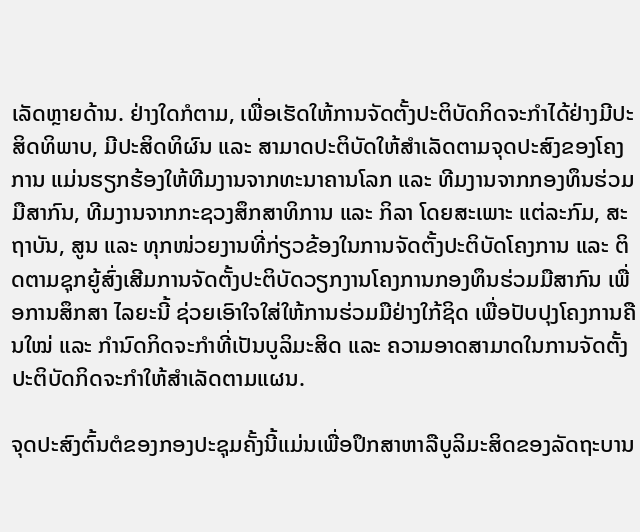ເລັດຫຼາຍດ້ານ. ຢ່າງໃດກໍຕາມ, ເພື່ອເຮັດໃຫ້ການຈັດຕັ້ງປະຕິບັດກິດຈະກຳໄດ້ຢ່າງມີປະສິດທິພາບ, ມີປະສິດທິຜົນ ແລະ ສາມາດປະຕິບັດໃຫ້ສຳເລັດຕາມຈຸດປະສົງຂອງໂຄງການ ແມ່ນຮຽກຮ້ອງໃຫ້ທີມງານຈາກທະນາຄານໂລກ ແລະ ທີມງານຈາກກອງທຶນຮ່ວມມືສາກົນ, ທີມງານຈາກກະຊວງສຶກສາທິການ ແລະ ກິລາ ໂດຍສະເພາະ ແຕ່ລະກົມ, ສະຖາບັນ, ສູນ ແລະ ທຸກໜ່ວຍງານທີ່ກ່ຽວຂ້ອງໃນການຈັດຕັ້ງປະຕິບັດໂຄງການ ແລະ ຕິດຕາມຊຸກຍູ້ສົ່ງເສີມການຈັດຕັ້ງປະຕິບັດວຽກງານໂຄງການກອງທຶນຮ່ວມມືສາກົນ ເພື່ອການສຶກສາ ໄລຍະນີ້ ຊ່ວຍເອົາໃຈໃສ່ໃຫ້ການຮ່ວມມືຢ່າງໃກ້ຊິດ ເພື່ອປັບປຸງໂຄງການຄືນໃໝ່ ແລະ ກຳນົດກິດຈະກຳທີ່ເປັນບູລິມະສິດ ແລະ ຄວາມອາດສາມາດໃນການຈັດຕັ້ງປະຕິບັດກິດຈະກຳໃຫ້ສຳເລັດຕາມແຜນ.

ຈຸດປະສົງຕົ້ນຕໍຂອງກອງປະຊຸມຄັ້ງນີ້ແມ່ນເພື່ອປຶກສາຫາລືບູລິມະສິດຂອງລັດຖະບານ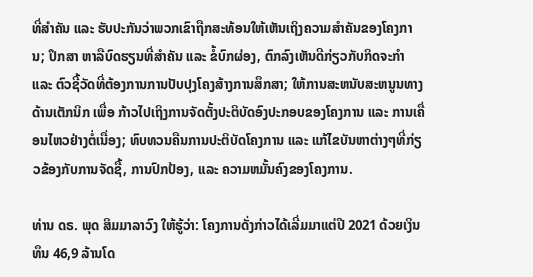ທີ່ສໍາຄັນ ແລະ ຮັບປະກັນວ່າພວກເຂົາຖືກສະທ້ອນໃຫ້ເຫັນເຖິງຄວາມສໍາຄັນຂອງໂຄງການ; ປຶກສາ ຫາລືບົດຮຽນທີ່ສໍາຄັນ ແລະ ຂໍ້ບົກຜ່ອງ, ຕົກລົງເຫັນດີກ່ຽວກັບກິດຈະກໍາ ແລະ ຕົວຊີ້ວັດທີ່ຕ້ອງການການປັບປຸງໂຄງສ້າງການສຶກສາ; ໃຫ້ການສະຫນັບສະຫນູນທາງດ້ານເຕັກນິກ ເພື່ອ ກ້າວໄປເຖິງການຈັດຕັ້ງປະຕິບັດອົງປະກອບຂອງໂຄງການ ແລະ ການເຄື່ອນໄຫວຢ່າງຕໍ່ເນື່ອງ; ທົບທວນຄືນການປະຕິບັດໂຄງການ ແລະ ແກ້ໄຂບັນຫາຕ່າງໆທີ່ກ່ຽວຂ້ອງກັບການຈັດຊື້, ການປົກປ້ອງ, ແລະ ຄວາມຫມັ້ນຄົງຂອງໂຄງການ.

ທ່ານ ດຣ. ພຸດ ສິມມາລາວົງ ໃຫ້ຮູ້ວ່າ: ໂຄງການດັ່ງກ່າວໄດ້ເລີ່ມມາແຕ່ປີ 2021 ດ້ວຍເງິນທຶນ 46,9 ລ້ານໂດ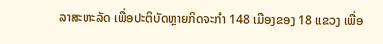ລາສະຫະລັດ ເພື່ອປະຕິບັດຫຼາຍກິດຈະກໍາ 148 ເມືອງຂອງ 18 ແຂວງ ເພື່ອ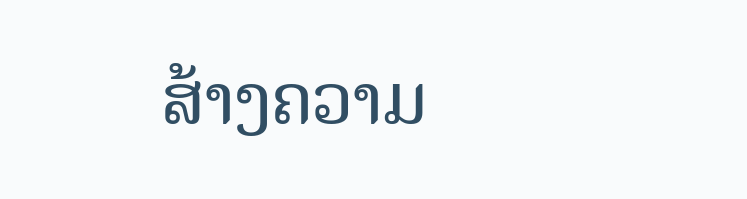ສ້າງຄວາມ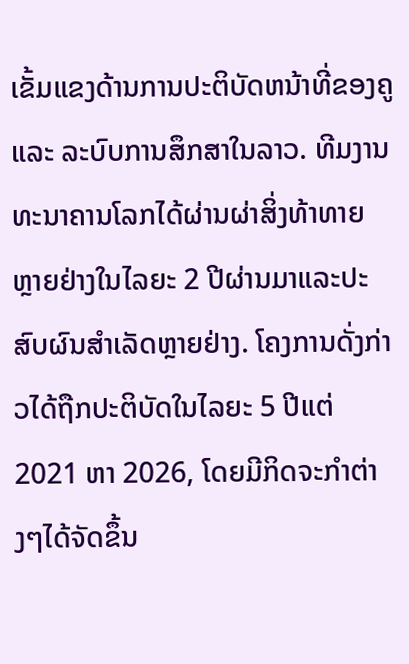ເຂັ້ມແຂງດ້ານການປະຕິບັດຫນ້າທີ່ຂອງຄູ ແລະ ລະບົບການສຶກສາໃນລາວ. ທີມງານທະນາຄານໂລກໄດ້ຜ່ານຜ່າສິ່ງທ້າທາຍ ຫຼາຍຢ່າງໃນໄລຍະ 2 ປີຜ່ານມາແລະປະສົບຜົນສໍາເລັດຫຼາຍຢ່າງ. ໂຄງການດັ່ງກ່າວໄດ້ຖືກປະຕິບັດໃນໄລຍະ 5 ປີແຕ່ 2021 ຫາ 2026, ໂດຍມີກິດຈະກໍາຕ່າງໆໄດ້ຈັດຂຶ້ນ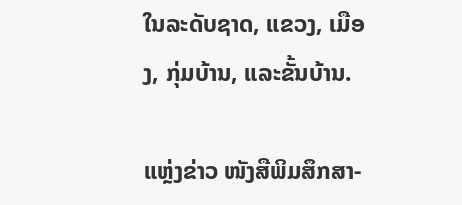ໃນລະດັບຊາດ, ແຂວງ, ເມືອງ, ກຸ່ມບ້ານ, ແລະຂັ້ນບ້ານ.

ແຫຼ່ງຂ່າວ ໜັງສືພິມສຶກສາ-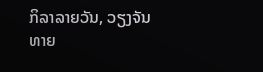ກິລາລາຍວັນ, ວຽງຈັນທາຍ